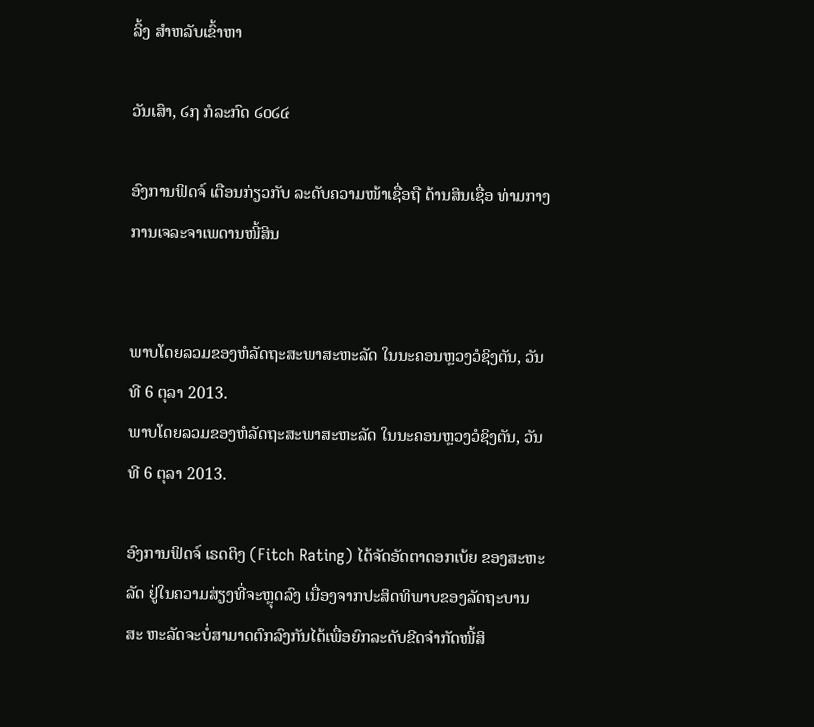ລິ້ງ ສຳຫລັບເຂົ້າຫາ

ວັນເສົາ, ໒໗ ກໍລະກົດ ໒໐໒໔

ອົງການຟິດຈ໌ ເຕືອນກ່ຽວກັບ ລະດັບຄວາມໜ້າເຊື່ອຖື ດ້ານສິນເຊື່ອ ທ່າມກາງການເຈລະຈາເພດານໜີ້ສິນ


ພາບໂດຍລວມຂອງຫໍລັດຖະສະພາສະຫະລັດ ໃນນະຄອນຫຼວງວໍຊິງຕັນ, ວັນທີ 6 ຕຸລາ 2013.
ພາບໂດຍລວມຂອງຫໍລັດຖະສະພາສະຫະລັດ ໃນນະຄອນຫຼວງວໍຊິງຕັນ, ວັນທີ 6 ຕຸລາ 2013.

ອົງການຟິດຈ໌ ເຣດຕິງ (Fitch Rating) ໄດ້ຈັດອັດຕາດອກເບ້ຍ ຂອງສະຫະລັດ ຢູ່ໃນຄວາມສ່ຽງທີ່ຈະຫຼຸດລົງ ເນື່ອງຈາກປະສິດທິພາບຂອງລັດຖະບານສະ ຫະລັດຈະບໍ່ສາມາດຕົກລົງກັນໄດ້ເພື່ອຍົກລະດັບຂີດຈໍາກັດໜີ້ສິ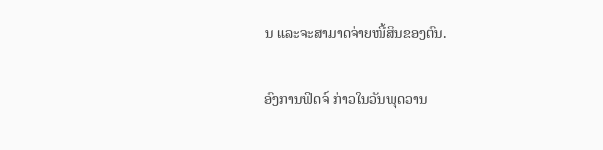ນ ແລະຈະສາມາດຈ່າຍໜີ້ສິນຂອງຕົນ.

ອົງການຟິດຈ໌ ກ່າວໃນວັນພຸດວານ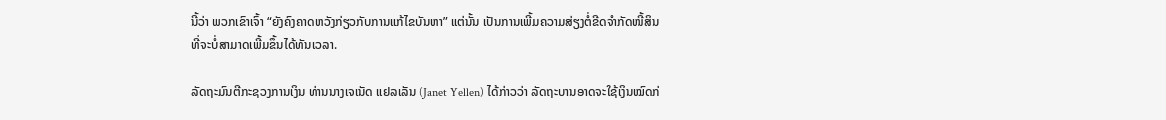ນີ້ວ່າ ພວກເຂົາເຈົ້າ “ຍັງຄົງຄາດຫວັງກ່ຽວກັບການແກ້ໄຂບັນຫາ” ແຕ່ນັ້ນ ເປັນການເພີ້ມຄວາມສ່ຽງຕໍ່ຂີດຈໍາກັດໜີ້ສິນ ທີ່ຈະບໍ່ສາມາດເພີ້ມຂຶ້ນໄດ້ທັນເວລາ.

ລັດຖະມົນຕີກະຊວງການເງິນ ທ່ານນາງເຈເນັດ ແຢລເລັນ (Janet Yellen) ໄດ້ກ່າວວ່າ ລັດຖະບານອາດຈະໃຊ້ເງິນໝົດກ່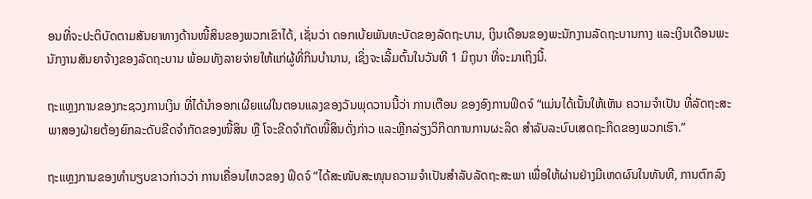ອນທີ່ຈະປະຕິບັດຕາມສັນຍາທາງດ້ານໜີ້ສິນຂອງພວກເຂົາໄດ້, ເຊັ່ນວ່າ ດອກເບ້ຍພັນທະບັດຂອງລັດຖະບານ, ເງິນເດືອນຂອງພະນັກງານລັດຖະບານກາງ ແລະເງິນເດືອນພະນັກງານສັນຍາຈ້າງຂອງລັດຖະບານ ພ້ອມທັງລາຍຈ່າຍໃຫ້ແກ່ຜູ້ທີ່ກິນບໍານານ, ເຊິ່ງຈະເລີ້ມຕົ້ນໃນວັນທີ 1 ມິຖຸນາ ທີ່ຈະມາເຖິງນີ້.

ຖະແຫຼງການຂອງກະຊວງການເງິນ ທີ່ໄດ້ນຳອອກເຜີຍແຜ່ໃນຕອນແລງຂອງວັນພຸດວານນີ້ວ່າ ການເຕືອນ ຂອງອົງການຟິດຈ໌ “ແມ່ນໄດ້ເນັ້ນໃຫ້ເຫັນ ຄວາມຈໍາເປັນ ທີ່ລັດຖະສະພາສອງຝ່າຍຕ້ອງຍົກລະດັບຂີດຈໍາກັດຂອງໜີ້ສິນ ຫຼື ໂຈະຂີດຈຳກັດໜີ້ສິນດັ່ງກ່າວ ແລະຫຼີກລ່ຽງວິກິດການການຜະລິດ ສໍາລັບລະບົບເສດຖະກິດຂອງພວກເຮົາ.”

ຖະແຫຼງການຂອງທໍານຽບຂາວກ່າວວ່າ ການເຄື່ອນໄຫວຂອງ ຟິດຈ໌ “ໄດ້ສະໜັບສະໜຸນຄວາມຈໍາເປັນສໍາລັບລັດຖະສະພາ ເພື່ອໃຫ້ຜ່ານຢ່າງມີເຫດຜົນໃນທັນທີ, ການຕົກລົງ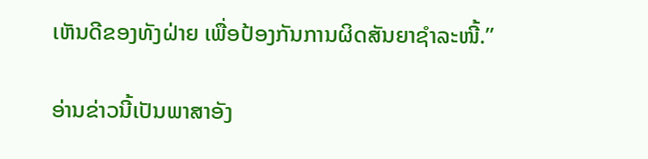ເຫັນດີຂອງທັງຝ່າຍ ເພື່ອປ້ອງກັນການຜິດສັນຍາຊໍາລະໜີ້.”

ອ່ານຂ່າວນີ້ເປັນພາສາອັງ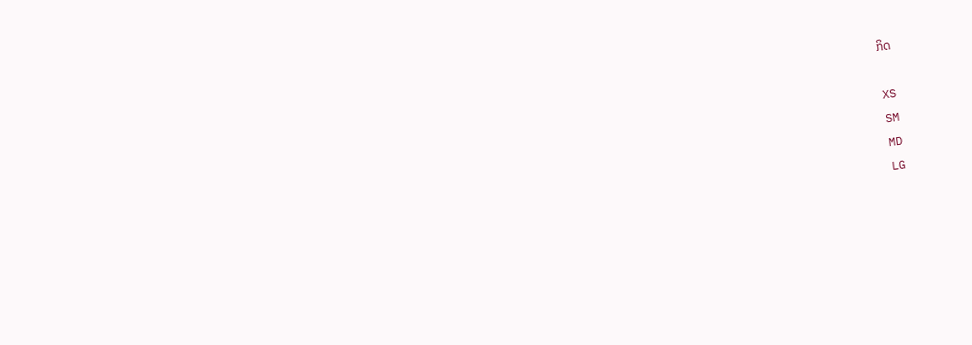ກິດ

XS
SM
MD
LG